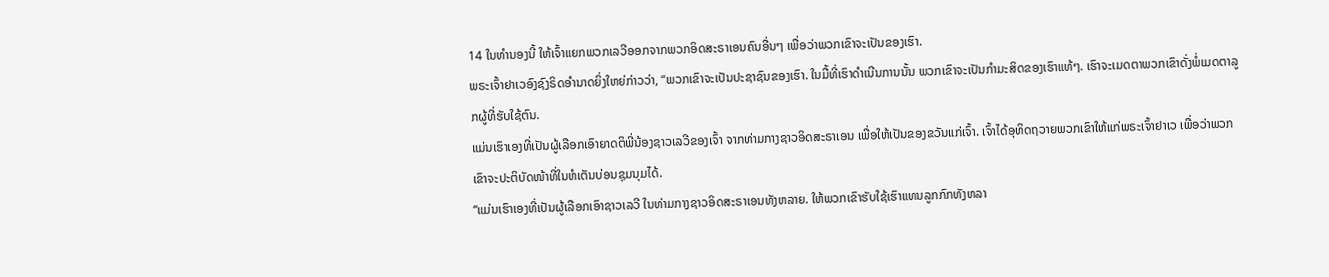14 ໃນທຳນອງນີ້ ໃຫ້ເຈົ້າແຍກພວກເລວີອອກຈາກພວກອິດສະຣາເອນຄົນອື່ນໆ ເພື່ອວ່າພວກເຂົາຈະເປັນຂອງເຮົາ.
ພຣະເຈົ້າຢາເວອົງຊົງຣິດອຳນາດຍິ່ງໃຫຍ່ກ່າວວ່າ, “ພວກເຂົາຈະເປັນປະຊາຊົນຂອງເຮົາ. ໃນມື້ທີ່ເຮົາດຳເນີນການນັ້ນ ພວກເຂົາຈະເປັນກຳມະສິດຂອງເຮົາແທ້ໆ. ເຮົາຈະເມດຕາພວກເຂົາດັ່ງພໍ່ເມດຕາລູກຜູ້ທີ່ຮັບໃຊ້ຕົນ.
ແມ່ນເຮົາເອງທີ່ເປັນຜູ້ເລືອກເອົາຍາດຕິພີ່ນ້ອງຊາວເລວີຂອງເຈົ້າ ຈາກທ່າມກາງຊາວອິດສະຣາເອນ ເພື່ອໃຫ້ເປັນຂອງຂວັນແກ່ເຈົ້າ. ເຈົ້າໄດ້ອຸທິດຖວາຍພວກເຂົາໃຫ້ແກ່ພຣະເຈົ້າຢາເວ ເພື່ອວ່າພວກເຂົາຈະປະຕິບັດໜ້າທີ່ໃນຫໍເຕັນບ່ອນຊຸມນຸມໄດ້.
“ແມ່ນເຮົາເອງທີ່ເປັນຜູ້ເລືອກເອົາຊາວເລວີ ໃນທ່າມກາງຊາວອິດສະຣາເອນທັງຫລາຍ. ໃຫ້ພວກເຂົາຮັບໃຊ້ເຮົາແທນລູກກົກທັງຫລາ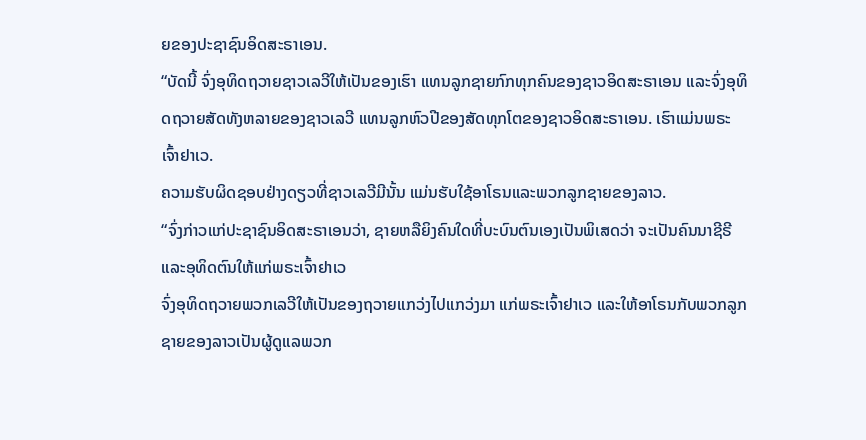ຍຂອງປະຊາຊົນອິດສະຣາເອນ.
“ບັດນີ້ ຈົ່ງອຸທິດຖວາຍຊາວເລວີໃຫ້ເປັນຂອງເຮົາ ແທນລູກຊາຍກົກທຸກຄົນຂອງຊາວອິດສະຣາເອນ ແລະຈົ່ງອຸທິດຖວາຍສັດທັງຫລາຍຂອງຊາວເລວີ ແທນລູກຫົວປີຂອງສັດທຸກໂຕຂອງຊາວອິດສະຣາເອນ. ເຮົາແມ່ນພຣະເຈົ້າຢາເວ.
ຄວາມຮັບຜິດຊອບຢ່າງດຽວທີ່ຊາວເລວີມີນັ້ນ ແມ່ນຮັບໃຊ້ອາໂຣນແລະພວກລູກຊາຍຂອງລາວ.
“ຈົ່ງກ່າວແກ່ປະຊາຊົນອິດສະຣາເອນວ່າ, ຊາຍຫລືຍິງຄົນໃດທີ່ບະບົນຕົນເອງເປັນພິເສດວ່າ ຈະເປັນຄົນນາຊີຣີແລະອຸທິດຕົນໃຫ້ແກ່ພຣະເຈົ້າຢາເວ
ຈົ່ງອຸທິດຖວາຍພວກເລວີໃຫ້ເປັນຂອງຖວາຍແກວ່ງໄປແກວ່ງມາ ແກ່ພຣະເຈົ້າຢາເວ ແລະໃຫ້ອາໂຣນກັບພວກລູກຊາຍຂອງລາວເປັນຜູ້ດູແລພວກ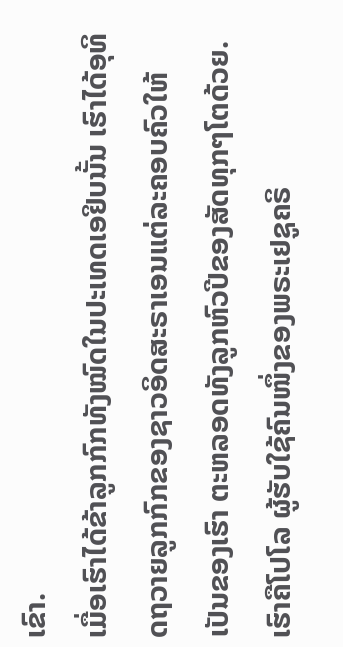ເຂົາ.
ເມື່ອເຮົາໄດ້ຂ້າລູກກົກທັງໝົດໃນປະເທດເອຢິບນັ້ນ ເຮົາໄດ້ອຸທິດຖວາຍລູກກົກຂອງຊາວອິດສະຣາເອນແຕ່ລະຄອບຄົວໃຫ້ເປັນຂອງເຮົາ ຕະຫລອດທັງລູກຫົວປີຂອງສັດທຸກໆໂຕດ້ວຍ.
ເຮົາຄືໂປໂລ ຜູ້ຮັບໃຊ້ຄົນໜຶ່ງຂອງພຣະເຢຊູຄຣິ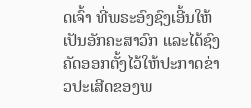ດເຈົ້າ ທີ່ພຣະອົງຊົງເອີ້ນໃຫ້ເປັນອັກຄະສາວົກ ແລະໄດ້ຊົງຄັດອອກຕັ້ງໄວ້ໃຫ້ປະກາດຂ່າວປະເສີດຂອງພ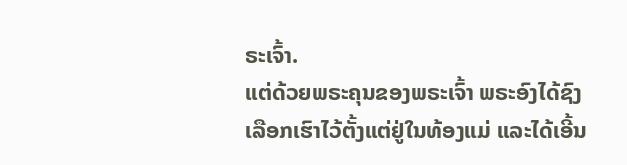ຣະເຈົ້າ.
ແຕ່ດ້ວຍພຣະຄຸນຂອງພຣະເຈົ້າ ພຣະອົງໄດ້ຊົງເລືອກເຮົາໄວ້ຕັ້ງແຕ່ຢູ່ໃນທ້ອງແມ່ ແລະໄດ້ເອີ້ນ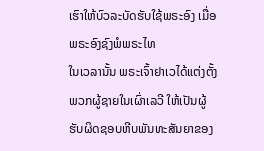ເຮົາໃຫ້ບົວລະບັດຮັບໃຊ້ພຣະອົງ ເມື່ອພຣະອົງຊົງພໍພຣະໄທ
ໃນເວລານັ້ນ ພຣະເຈົ້າຢາເວໄດ້ແຕ່ງຕັ້ງພວກຜູ້ຊາຍໃນເຜົ່າເລວີ ໃຫ້ເປັນຜູ້ຮັບຜິດຊອບຫີບພັນທະສັນຍາຂອງ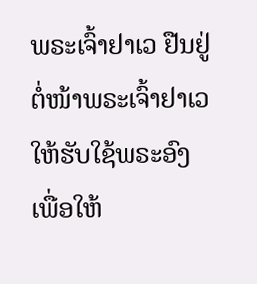ພຣະເຈົ້າຢາເວ ຢືນຢູ່ຕໍ່ໜ້າພຣະເຈົ້າຢາເວໃຫ້ຮັບໃຊ້ພຣະອົງ ເພື່ອໃຫ້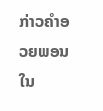ກ່າວຄຳອວຍພອນໃນ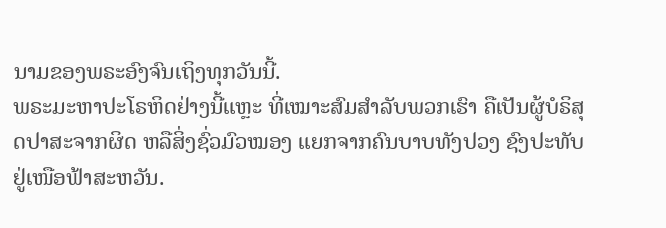ນາມຂອງພຣະອົງຈົນເຖິງທຸກວັນນີ້.
ພຣະມະຫາປະໂຣຫິດຢ່າງນີ້ແຫຼະ ທີ່ເໝາະສົມສຳລັບພວກເຮົາ ຄືເປັນຜູ້ບໍຣິສຸດປາສະຈາກຜິດ ຫລືສິ່ງຊົ່ວມົວໝອງ ແຍກຈາກຄົນບາບທັງປວງ ຊົງປະທັບຢູ່ເໜືອຟ້າສະຫວັນ.